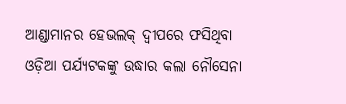ଆଣ୍ଡାମାନର ହେଭଲକ୍ ଦ୍ୱୀପରେ ଫସିଥିବା ଓଡ଼ିଆ ପର୍ଯ୍ୟଟକଙ୍କୁ ଉଦ୍ଧାର କଲା ନୌସେନା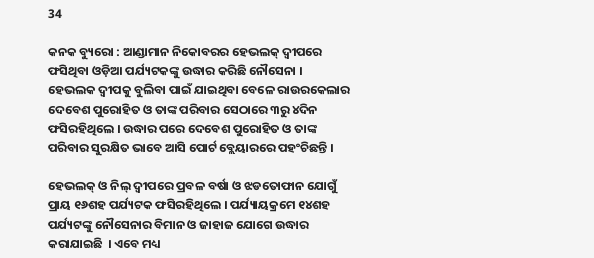34

କନକ ବ୍ୟୁରୋ : ଆଣ୍ଡାମାନ ନିକୋବରର ହେଭଲକ୍ ଦ୍ୱୀପରେ ଫସିଥିବା ଓଡ଼ିଆ ପର୍ଯ୍ୟଟକଙ୍କୁ ଉଦ୍ଧାର କରିଛି ନୌସେନା । ହେଭଲକ ଦ୍ୱୀପକୁ ବୁଲିବା ପାଇଁ ଯାଇଥିବା ବେଳେ ରାଉରକେଲାର ଦେବେଶ ପୁରୋହିତ ଓ ତାଙ୍କ ପରିବାର ସେଠାରେ ୩ରୁ ୪ଦିନ ଫସିରହିଥିଲେ । ଉଦ୍ଧାର ପରେ ଦେବେଶ ପୁରୋହିତ ଓ ତାଙ୍କ ପରିବାର ସୁରକ୍ଷିତ ଭାବେ ଆସି ପୋର୍ଟ ବ୍ଲେୟାରରେ ପହଂଚିଛନ୍ତି ।

ହେଭଲକ୍ ଓ ନିଲ୍ ଦ୍ୱୀପରେ ପ୍ରବଳ ବର୍ଷା ଓ ଝଡତୋଫାନ ଯୋଗୁଁ ପ୍ରାୟ ୧୬ଶହ ପର୍ଯ୍ୟଟକ ଫସିରହିଥିଲେ । ପର୍ଯ୍ୟାୟକ୍ରମେ ୧୪ଶହ ପର୍ଯ୍ୟଟଙ୍କୁ ନୌସେନାର ବିମାନ ଓ ଜାହାଜ ଯୋଗେ ଉଦ୍ଧାର କରାଯାଇଛି  । ଏବେ ମଧ୍ୟ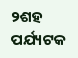୨ଶହ ପର୍ଯ୍ୟଟକ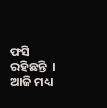ଫସି ରହିଛନ୍ତି  । ଆଜି ମଧ୍ୟ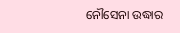ନୌସେନା ଉଦ୍ଧାର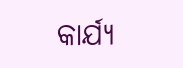କାର୍ଯ୍ୟ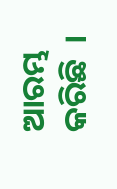ଆରମ୍ଭ କରିଛି  ।